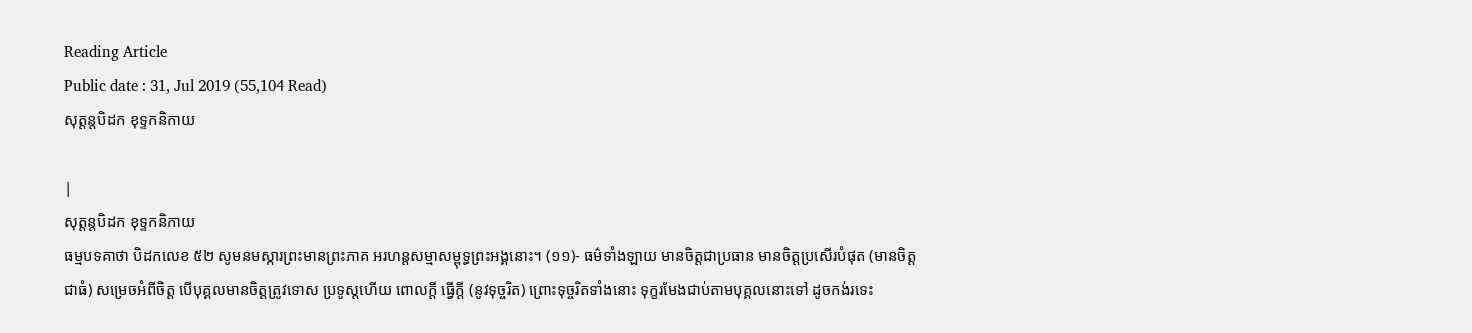Reading Article
Public date : 31, Jul 2019 (55,104 Read)
សុត្តន្តបិដក ខុទ្ទកនិកាយ

|
សុត្តន្តបិដក ខុទ្ទកនិកាយ
ធម្មបទគាថា បិដកលេខ ៥២ សូមនមស្ការព្រះមានព្រះភាគ អរហន្តសម្មាសម្ពុទ្ធព្រះអង្គនោះ។ (១១)- ធម៌ទាំងឡាយ មានចិត្តជាប្រធាន មានចិត្តប្រសើរបំផុត (មានចិត្តជាធំ) សម្រេចអំពីចិត្ត បើបុគ្គលមានចិត្តត្រូវទោស ប្រទូស្ដហើយ ពោលក្ដី ធ្វើក្ដី (នូវទុច្ចរិត) ព្រោះទុច្ចរិតទាំងនោះ ទុក្ខរមែងជាប់តាមបុគ្គលនោះទៅ ដូចកង់រទេះ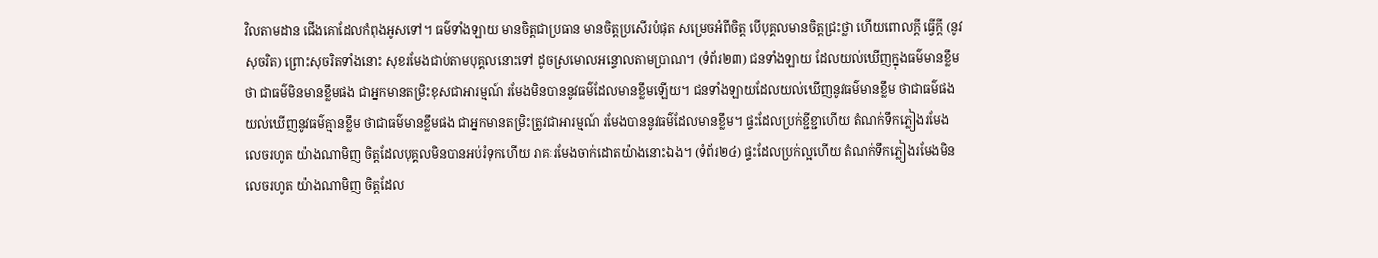វិលតាមដាន ជើងគោដែលកំពុងអូសទៅ។ ធម៌ទាំងឡាយ មានចិត្តជាប្រធាន មានចិត្តប្រសើរបំផុត សម្រេចអំពីចិត្ត បើបុគ្គលមានចិត្តជ្រះថ្លា ហើយពោលក្ដី ធ្វើក្ដី (នូវសុចរិត) ព្រោះសុចរិតទាំងនោះ សុខរមែងជាប់តាមបុគ្គលនោះទៅ ដូចស្រមោលអន្ទោលតាមប្រាណ។ (ទំព័រ២៣) ជនទាំងឡាយ ដែលយល់ឃើញក្នុងធម៌មានខ្លឹមថា ជាធម៌មិនមានខ្លឹមផង ជាអ្នកមានតម្រិះខុសជាអារម្មណ៍ រមែងមិនបាននូវធម៌ដែលមានខ្លឹមឡើយ។ ជនទាំងឡាយដែលយល់ឃើញនូវធម៌មានខ្លឹម ថាជាធម៌ផង យល់ឃើញនូវធម៌គ្មានខ្លឹម ថាជាធម៌មានខ្លឹមផង ជាអ្នកមានតម្រិះត្រូវជាអារម្មណ៍ រមែងបាននូវធម៌ដែលមានខ្លឹម។ ផ្ទះដែលប្រក់ខ្ជីខ្ជាហើយ តំណក់ទឹកភ្លៀងរមែងលេចរហូត យ៉ាងណាមិញ ចិត្តដែលបុគ្គលមិនបានអប់រំទុកហើយ រាគៈរមែងចាក់ដោតយ៉ាងនោះឯង។ (ទំព័រ២៤) ផ្ទះដែលប្រក់ល្អហើយ តំណក់ទឹកភ្លៀងរមែងមិនលេចរហូត យ៉ាងណាមិញ ចិត្តដែល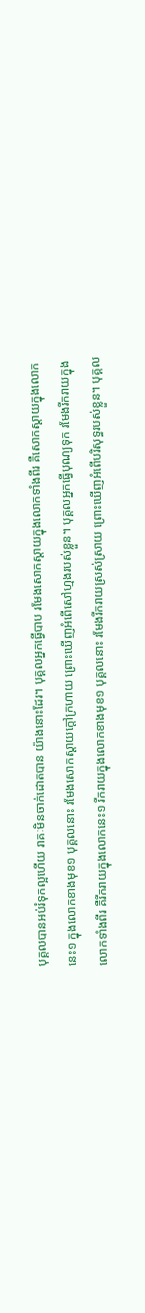បុគ្គលបានអប់រំទុកល្អហើយ រាគៈមិនចាក់ដោតបាន យ៉ាងនោះដែរ។ បុគ្គលអ្នកធ្វើបាប រមែងសោកស្ដាយក្នុងលោកទាំងពីរ គឺសោកស្ដាយក្នុងលោកនេះ១ ក្នុងលោកខាងមុខ១ បុគ្គលនោះ រមែងសោកស្ដាយក្ដៅក្រហាយ ព្រោះឃើញអំពើសៅហ្មងរបស់ខ្លួន។ បុគ្គលអ្នកធ្វើបុណ្យទុក រមែងរីករាយក្នុងលោកទាំងពីរ គឺរីករាយក្នុងលោកនេះ១ រីករាយក្នុងលោកខាងមុខ១ បុគ្គលនោះ រមែងរីករាយស្រស់ស្រាយ ព្រោះឃើញអំពើបរិសុទ្ធរបស់ខ្លួន។ បុគ្គល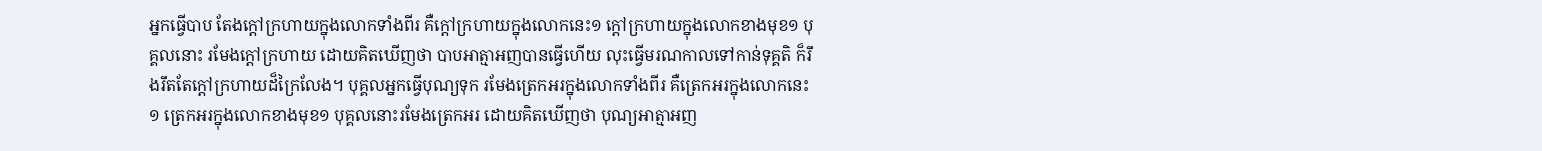អ្នកធ្វើបាប តែងក្ដៅក្រហាយក្នុងលោកទាំងពីរ គឺក្ដៅក្រហាយក្នុងលោកនេះ១ ក្ដៅក្រហាយក្នុងលោកខាងមុខ១ បុគ្គលនោះ រមែងក្ដៅក្រហាយ ដោយគិតឃើញថា បាបអាត្មាអញបានធ្វើហើយ លុះធ្វើមរណកាលទៅកាន់ទុគ្គតិ ក៏រឹងរឹតតែក្ដៅក្រហាយដ៏ក្រៃលែង។ បុគ្គលអ្នកធ្វើបុណ្យទុក រមែងត្រេកអរក្នុងលោកទាំងពីរ គឺត្រេកអរក្នុងលោកនេះ១ ត្រេកអរក្នុងលោកខាងមុខ១ បុគ្គលនោះរមែងត្រេកអរ ដោយគិតឃើញថា បុណ្យអាត្មាអញ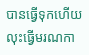បានធ្វើទុកហើយ លុះធ្វើមរណកា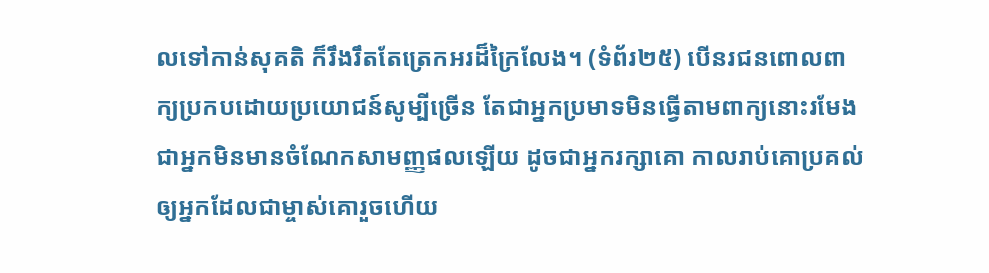លទៅកាន់សុគតិ ក៏រឹងរឹតតែត្រេកអរដ៏ក្រៃលែង។ (ទំព័រ២៥) បើនរជនពោលពាក្យប្រកបដោយប្រយោជន៍សូម្បីច្រើន តែជាអ្នកប្រមាទមិនធ្វើតាមពាក្យនោះរមែងជាអ្នកមិនមានចំណែកសាមញ្ញផលឡើយ ដូចជាអ្នករក្សាគោ កាលរាប់គោប្រគល់ឲ្យអ្នកដែលជាម្ចាស់គោរួចហើយ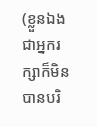(ខ្លួនឯងជាអ្នករក្សាក៏មិនបានបរិ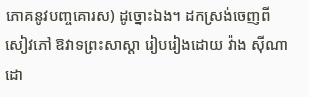ភោគនូវបញ្ចគោរស) ដូច្នោះឯង។ ដកស្រង់ចេញពីសៀវភៅ ឱវាទព្រះសាស្តា រៀបរៀងដោយ វ៉ាង ស៊ីណា ដោ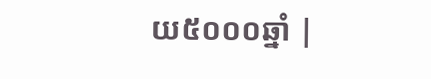យ៥០០០ឆ្នាំ |